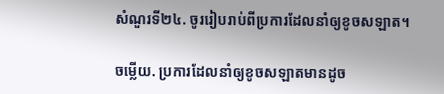សំណួរទី២៤. ចូររៀបរាប់ពីប្រការដែលនាំឲ្យខូចសឡាត។

ចម្លើយ. ប្រការដែលនាំឲ្យខូចសឡាតមានដូច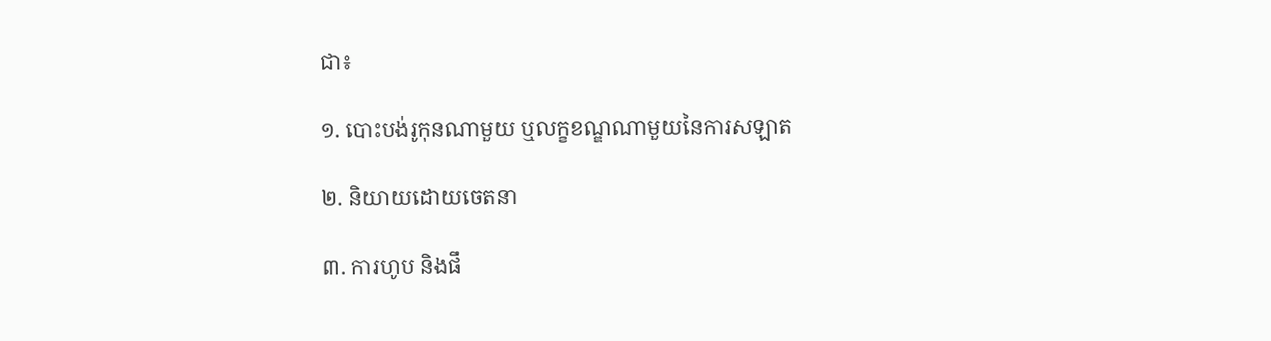ជា៖

១. បោះបង់រូកុនណាមួយ ឬលក្ខខណ្ឌណាមួយនៃការសឡាត

២. និយាយដោយចេតនា

៣. ការហូប និងផឹ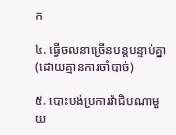ក

៤. ធ្វើចលនាច្រើនបន្តបន្ទាប់គ្នា(ដោយគ្មានការចាំបាច់)

៥. បោះបង់ប្រការវ៉ាជិបណាមួយ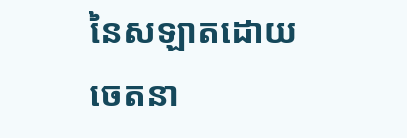នៃសឡាតដោយចេតនា